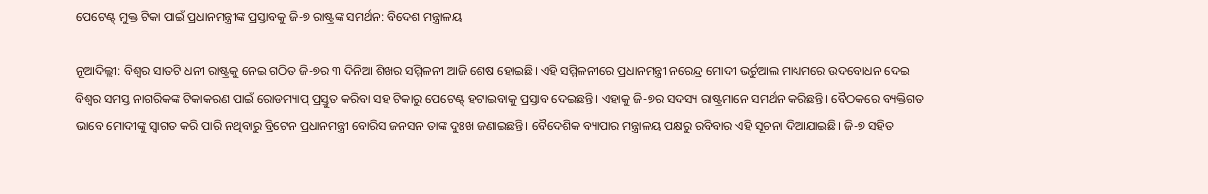ପେଟେଣ୍ଟ୍‌ ମୁକ୍ତ ଟିକା ପାଇଁ ପ୍ରଧାନମନ୍ତ୍ରୀଙ୍କ ପ୍ରସ୍ତାବକୁ ଜି-୭ ରାଷ୍ଟ୍ରଙ୍କ ସମର୍ଥନ: ବିଦେଶ ମନ୍ତ୍ରାଳୟ

ନୂଆଦିଲ୍ଲୀ: ବିଶ୍ବର ସାତଟି ଧନୀ ରାଷ୍ଟ୍ରକୁ ନେଇ ଗଠିତ ଜି-୭ର ୩ ଦିନିଆ ଶିଖର ସମ୍ମିଳନୀ ଆଜି ଶେଷ ହୋଇଛି। ଏହି ସମ୍ମିଳନୀରେ ପ୍ରଧାନମନ୍ତ୍ରୀ ନରେନ୍ଦ୍ର ମୋଦୀ ଭର୍ଚୁଆଲ ମାଧ୍ୟମରେ ଉଦବୋଧନ ଦେଇ ବିଶ୍ବର ସମସ୍ତ ନାଗରିକଙ୍କ ଟିକାକରଣ ପାଇଁ ରୋଡମ୍ୟାପ୍‌ ପ୍ରସ୍ତୁତ କରିବା ସହ ଟିକାରୁ ପେଟେଣ୍ଟ୍‌ ହଟାଇବାକୁ ପ୍ରସ୍ତାବ ଦେଇଛନ୍ତି। ଏହାକୁ ଜି-୭ର ସଦସ୍ୟ ରାଷ୍ଟ୍ରମାନେ ସମର୍ଥନ କରିଛନ୍ତି। ବୈଠକରେ ବ୍ୟକ୍ତିଗତ ଭାବେ ମୋଦୀଙ୍କୁ ସ୍ବାଗତ କରି ପାରି ନଥିବାରୁ ବ୍ରିଟେନ ପ୍ରଧାନମନ୍ତ୍ରୀ ବୋରିସ ଜନସନ ତାଙ୍କ ଦୁଃଖ ଜଣାଇଛନ୍ତି। ବୈଦେଶିକ ବ୍ୟାପାର ମନ୍ତ୍ରାଳୟ ପକ୍ଷରୁ ରବିବାର ଏହି ସୂଚନା ଦିଆଯାଇଛି। ଜି-୭ ସହିତ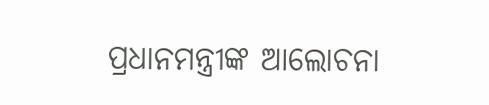ପ୍ରଧାନମନ୍ତ୍ରୀଙ୍କ ଆଲୋଚନା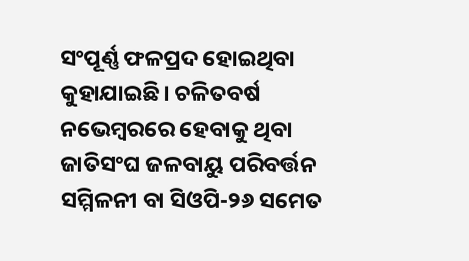ସଂପୂର୍ଣ୍ଣ ଫଳପ୍ରଦ ହୋଇଥିବା କୁହାଯାଇଛି। ଚଳିତବର୍ଷ ନଭେମ୍ବରରେ ହେବାକୁ ଥିବା ଜାତିସଂଘ ଜଳବାୟୁ ପରିବର୍ତ୍ତନ ସମ୍ମିଳନୀ ବା ସିଓପି-୨୬ ସମେତ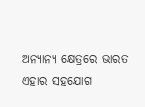ଅନ୍ୟାନ୍ୟ କ୍ଷେତ୍ରରେ ଭାରତ ଏହାର ସହଯୋଗ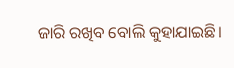ଜାରି ରଖିବ ବୋଲି କୁହାଯାଇଛି।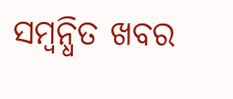ସମ୍ବନ୍ଧିତ ଖବର